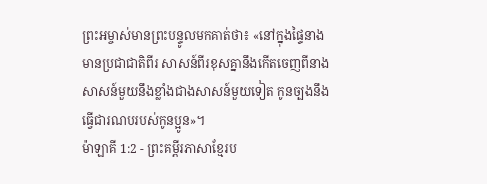ព្រះអម្ចាស់មានព្រះបន្ទូលមកគាត់ថា៖ «នៅក្នុងផ្ទៃនាងមានប្រជាជាតិពីរ សាសន៍ពីរខុសគ្នានឹងកើតចេញពីនាង សាសន៍មួយនឹងខ្លាំងជាងសាសន៍មួយទៀត កូនច្បងនឹងធ្វើជារណបរបស់កូនប្អូន»។
ម៉ាឡាគី 1:2 - ព្រះគម្ពីរភាសាខ្មែរប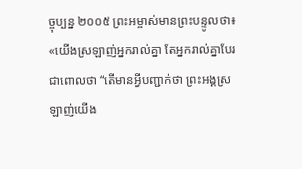ច្ចុប្បន្ន ២០០៥ ព្រះអម្ចាស់មានព្រះបន្ទូលថា៖ «យើងស្រឡាញ់អ្នករាល់គ្នា តែអ្នករាល់គ្នាបែរជាពោលថា “តើមានអ្វីបញ្ជាក់ថា ព្រះអង្គស្រឡាញ់យើង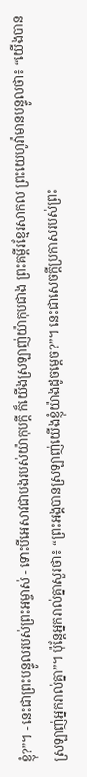ខ្ញុំ?”។ - នេះជាព្រះបន្ទូលរបស់ព្រះអម្ចាស់ - ទោះបីអេសាវជាបងរបស់យ៉ាកុបក្ដី ក៏យើងស្រឡាញ់យ៉ាកុបជាង ព្រះគម្ពីរខ្មែរសាកល ព្រះយេហូវ៉ាមានបន្ទូលថា៖ “យើងបានស្រឡាញ់អ្នករាល់គ្នា”។ ប៉ុន្តែអ្នករាល់គ្នាសួរថា៖ “ព្រះអង្គបានស្រឡាញ់យើងខ្ញុំយ៉ាងដូចម្ដេច?”។ នេះជាសេចក្ដីប្រកាសរបស់ព្រះ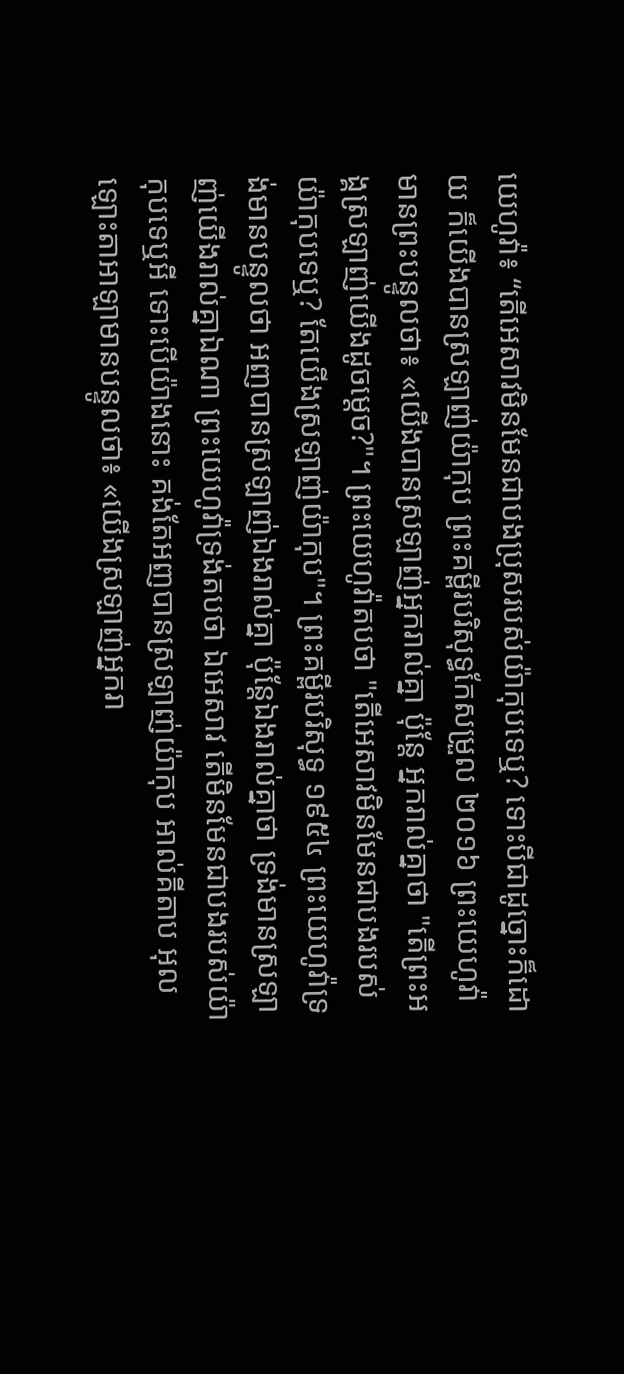យេហូវ៉ា៖ “តើអេសាវមិនមែនជាបងប្រុសរបស់យ៉ាកុបទេឬ? ទោះបីជាដូច្នោះក៏ដោយ ក៏យើងបានស្រឡាញ់យ៉ាកុប ព្រះគម្ពីរបរិសុទ្ធកែសម្រួល ២០១៦ ព្រះយេហូវ៉ាមានព្រះបន្ទូលថា៖ «យើងបានស្រឡាញ់អ្នករាល់គ្នា ប៉ុន្តែ អ្នករាល់គ្នាថា "តើព្រះអង្គស្រឡាញ់យើងដូចម្ដេច?"។ ព្រះយេហូវ៉ាតបថា "តើអេសាវមិនមែនជាបងរបស់យ៉ាកុបទេឬ? តែយើងស្រឡាញ់យ៉ាកុប"។ ព្រះគម្ពីរបរិសុទ្ធ ១៩៥៤ ព្រះយេហូវ៉ាទ្រង់មានបន្ទូលថា អញបានស្រឡាញ់ឯងរាល់គ្នា ប៉ុន្តែឯងរាល់គ្នាថា ទ្រង់មានស្រឡាញ់យើងរាល់គ្នាឯណា ព្រះយេហូវ៉ាទ្រង់តបថា ឯអេសាវ តើមិនមែនជាបងរបស់យ៉ាកុបទេឬអី ទោះបើយ៉ាងនោះ គង់តែអញបានស្រឡាញ់យ៉ាកុប អាល់គីតាប អុលឡោះតាអាឡាមានបន្ទូលថា៖ «យើងស្រឡាញ់អ្នករា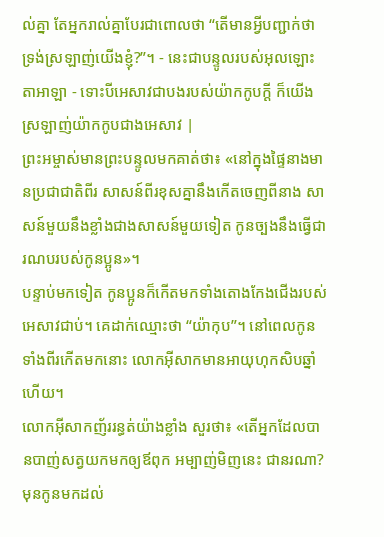ល់គ្នា តែអ្នករាល់គ្នាបែរជាពោលថា “តើមានអ្វីបញ្ជាក់ថា ទ្រង់ស្រឡាញ់យើងខ្ញុំ?”។ - នេះជាបន្ទូលរបស់អុលឡោះតាអាឡា - ទោះបីអេសាវជាបងរបស់យ៉ាកកូបក្តី ក៏យើងស្រឡាញ់យ៉ាកកូបជាងអេសាវ |
ព្រះអម្ចាស់មានព្រះបន្ទូលមកគាត់ថា៖ «នៅក្នុងផ្ទៃនាងមានប្រជាជាតិពីរ សាសន៍ពីរខុសគ្នានឹងកើតចេញពីនាង សាសន៍មួយនឹងខ្លាំងជាងសាសន៍មួយទៀត កូនច្បងនឹងធ្វើជារណបរបស់កូនប្អូន»។
បន្ទាប់មកទៀត កូនប្អូនក៏កើតមកទាំងតោងកែងជើងរបស់អេសាវជាប់។ គេដាក់ឈ្មោះថា “យ៉ាកុប”។ នៅពេលកូនទាំងពីរកើតមកនោះ លោកអ៊ីសាកមានអាយុហុកសិបឆ្នាំហើយ។
លោកអ៊ីសាកញ័ររន្ធត់យ៉ាងខ្លាំង សួរថា៖ «តើអ្នកដែលបានបាញ់សត្វយកមកឲ្យឪពុក អម្បាញ់មិញនេះ ជានរណា? មុនកូនមកដល់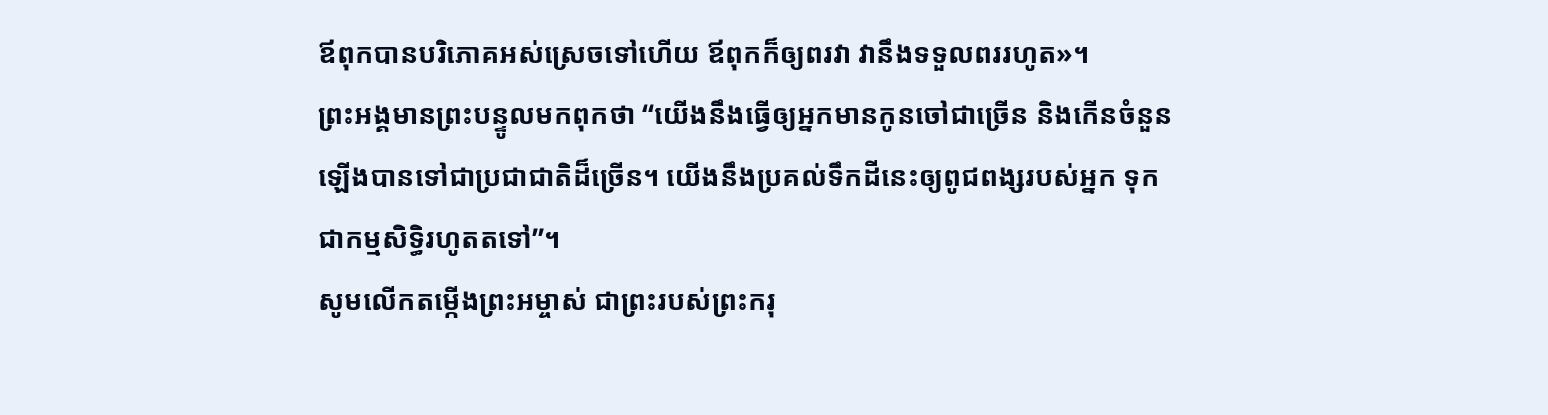ឪពុកបានបរិភោគអស់ស្រេចទៅហើយ ឪពុកក៏ឲ្យពរវា វានឹងទទួលពររហូត»។
ព្រះអង្គមានព្រះបន្ទូលមកពុកថា “យើងនឹងធ្វើឲ្យអ្នកមានកូនចៅជាច្រើន និងកើនចំនួនឡើងបានទៅជាប្រជាជាតិដ៏ច្រើន។ យើងនឹងប្រគល់ទឹកដីនេះឲ្យពូជពង្សរបស់អ្នក ទុកជាកម្មសិទ្ធិរហូតតទៅ”។
សូមលើកតម្កើងព្រះអម្ចាស់ ជាព្រះរបស់ព្រះករុ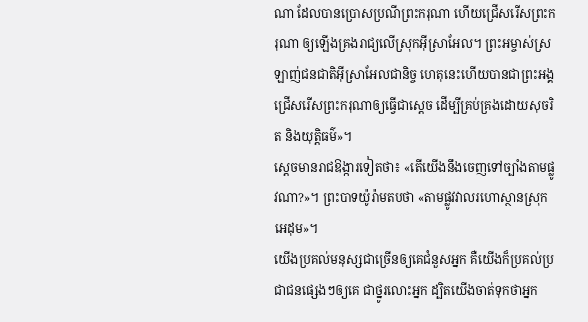ណា ដែលបានប្រោសប្រណីព្រះករុណា ហើយជ្រើសរើសព្រះករុណា ឲ្យឡើងគ្រងរាជ្យលើស្រុកអ៊ីស្រាអែល។ ព្រះអម្ចាស់ស្រឡាញ់ជនជាតិអ៊ីស្រាអែលជានិច្ច ហេតុនេះហើយបានជាព្រះអង្គជ្រើសរើសព្រះករុណាឲ្យធ្វើជាស្ដេច ដើម្បីគ្រប់គ្រងដោយសុចរិត និងយុត្តិធម៌»។
ស្ដេចមានរាជឱង្ការទៀតថា៖ «តើយើងនឹងចេញទៅច្បាំងតាមផ្លូវណា?»។ ព្រះបាទយ៉ូរ៉ាមតបថា «តាមផ្លូវវាលរហោស្ថានស្រុកអេដុម»។
យើងប្រគល់មនុស្សជាច្រើនឲ្យគេជំនួសអ្នក គឺយើងក៏ប្រគល់ប្រជាជនផ្សេងៗឲ្យគេ ជាថ្នូរលោះអ្នក ដ្បិតយើងចាត់ទុកថាអ្នក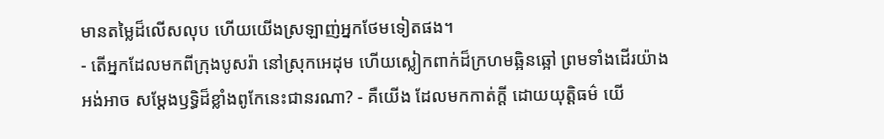មានតម្លៃដ៏លើសលុប ហើយយើងស្រឡាញ់អ្នកថែមទៀតផង។
- តើអ្នកដែលមកពីក្រុងបូសរ៉ា នៅស្រុកអេដុម ហើយស្លៀកពាក់ដ៏ក្រហមឆ្អិនឆ្អៅ ព្រមទាំងដើរយ៉ាងអង់អាច សម្តែងឫទ្ធិដ៏ខ្លាំងពូកែនេះជានរណា? - គឺយើង ដែលមកកាត់ក្ដី ដោយយុត្តិធម៌ យើ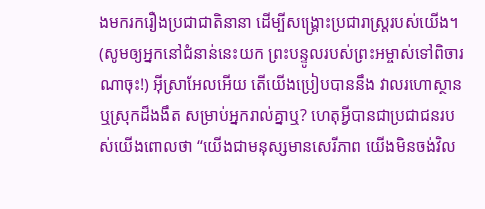ងមករករឿងប្រជាជាតិនានា ដើម្បីសង្គ្រោះប្រជារាស្ត្ររបស់យើង។
(សូមឲ្យអ្នកនៅជំនាន់នេះយក ព្រះបន្ទូលរបស់ព្រះអម្ចាស់ទៅពិចារណាចុះ!) អ៊ីស្រាអែលអើយ តើយើងប្រៀបបាននឹង វាលរហោស្ថាន ឬស្រុកដ៏ងងឹត សម្រាប់អ្នករាល់គ្នាឬ? ហេតុអ្វីបានជាប្រជាជនរបស់យើងពោលថា “យើងជាមនុស្សមានសេរីភាព យើងមិនចង់វិល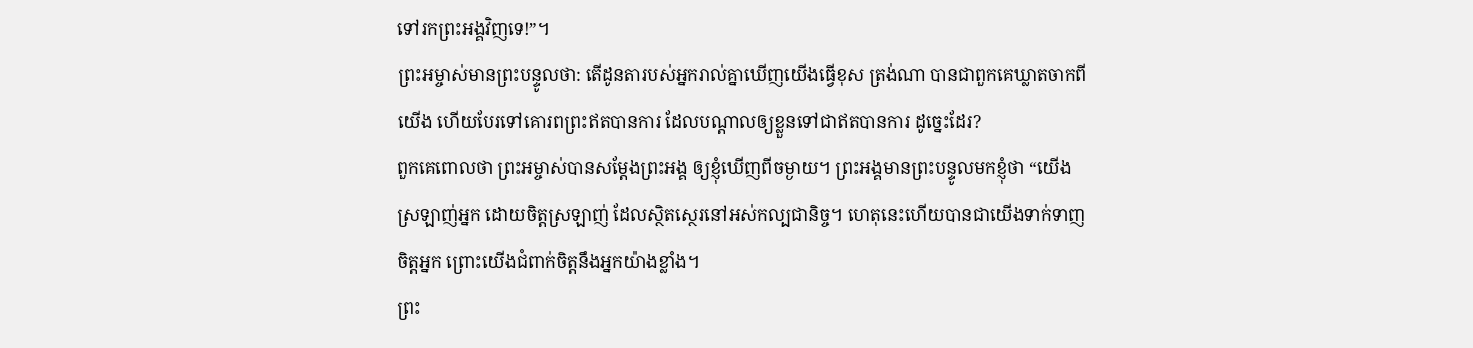ទៅរកព្រះអង្គវិញទេ!”។
ព្រះអម្ចាស់មានព្រះបន្ទូលថា: តើដូនតារបស់អ្នករាល់គ្នាឃើញយើងធ្វើខុស ត្រង់ណា បានជាពួកគេឃ្លាតចាកពីយើង ហើយបែរទៅគោរពព្រះឥតបានការ ដែលបណ្ដាលឲ្យខ្លួនទៅជាឥតបានការ ដូច្នេះដែរ?
ពួកគេពោលថា ព្រះអម្ចាស់បានសម្តែងព្រះអង្គ ឲ្យខ្ញុំឃើញពីចម្ងាយ។ ព្រះអង្គមានព្រះបន្ទូលមកខ្ញុំថា “យើងស្រឡាញ់អ្នក ដោយចិត្តស្រឡាញ់ ដែលស្ថិតស្ថេរនៅអស់កល្បជានិច្ច។ ហេតុនេះហើយបានជាយើងទាក់ទាញចិត្តអ្នក ព្រោះយើងជំពាក់ចិត្តនឹងអ្នកយ៉ាងខ្លាំង។
ព្រះ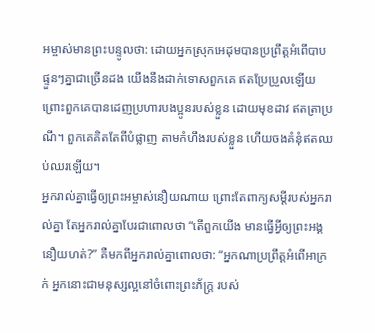អម្ចាស់មានព្រះបន្ទូលថា: ដោយអ្នកស្រុកអេដុមបានប្រព្រឹត្តអំពើបាប ផ្ទួនៗគ្នាជាច្រើនដង យើងនឹងដាក់ទោសពួកគេ ឥតប្រែប្រួលឡើយ ព្រោះពួកគេបានដេញប្រហារបងប្អូនរបស់ខ្លួន ដោយមុខដាវ ឥតត្រាប្រណី។ ពួកគេគិតតែពីបំផ្លាញ តាមកំហឹងរបស់ខ្លួន ហើយចងគំនុំឥតឈប់ឈរឡើយ។
អ្នករាល់គ្នាធ្វើឲ្យព្រះអម្ចាស់នឿយណាយ ព្រោះតែពាក្យសម្ដីរបស់អ្នករាល់គ្នា តែអ្នករាល់គ្នាបែរជាពោលថា “តើពួកយើង មានធ្វើអ្វីឲ្យព្រះអង្គនឿយហត់?” គឺមកពីអ្នករាល់គ្នាពោលថា: “អ្នកណាប្រព្រឹត្តអំពើអាក្រក់ អ្នកនោះជាមនុស្សល្អនៅចំពោះព្រះភ័ក្ត្រ របស់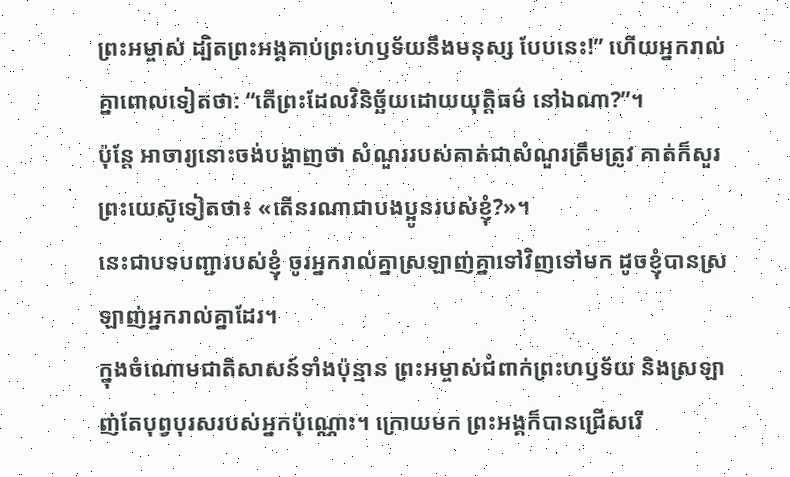ព្រះអម្ចាស់ ដ្បិតព្រះអង្គគាប់ព្រះហឫទ័យនឹងមនុស្ស បែបនេះ!” ហើយអ្នករាល់គ្នាពោលទៀតថា: “តើព្រះដែលវិនិច្ឆ័យដោយយុត្តិធម៌ នៅឯណា?”។
ប៉ុន្តែ អាចារ្យនោះចង់បង្ហាញថា សំណួររបស់គាត់ជាសំណួរត្រឹមត្រូវ គាត់ក៏សួរព្រះយេស៊ូទៀតថា៖ «តើនរណាជាបងប្អូនរបស់ខ្ញុំ?»។
នេះជាបទបញ្ជារបស់ខ្ញុំ ចូរអ្នករាល់គ្នាស្រឡាញ់គ្នាទៅវិញទៅមក ដូចខ្ញុំបានស្រឡាញ់អ្នករាល់គ្នាដែរ។
ក្នុងចំណោមជាតិសាសន៍ទាំងប៉ុន្មាន ព្រះអម្ចាស់ជំពាក់ព្រះហឫទ័យ និងស្រឡាញ់តែបុព្វបុរសរបស់អ្នកប៉ុណ្ណោះ។ ក្រោយមក ព្រះអង្គក៏បានជ្រើសរើ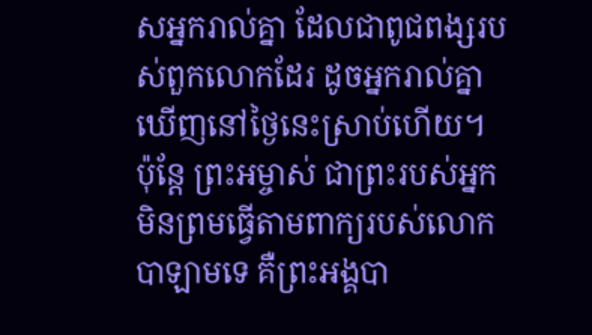សអ្នករាល់គ្នា ដែលជាពូជពង្សរបស់ពួកលោកដែរ ដូចអ្នករាល់គ្នាឃើញនៅថ្ងៃនេះស្រាប់ហើយ។
ប៉ុន្តែ ព្រះអម្ចាស់ ជាព្រះរបស់អ្នក មិនព្រមធ្វើតាមពាក្យរបស់លោកបាឡាមទេ គឺព្រះអង្គបា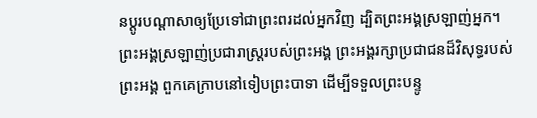នប្ដូរបណ្ដាសាឲ្យប្រែទៅជាព្រះពរដល់អ្នកវិញ ដ្បិតព្រះអង្គស្រឡាញ់អ្នក។
ព្រះអង្គស្រឡាញ់ប្រជារាស្ត្ររបស់ព្រះអង្គ ព្រះអង្គរក្សាប្រជាជនដ៏វិសុទ្ធរបស់ព្រះអង្គ ពួកគេក្រាបនៅទៀបព្រះបាទា ដើម្បីទទួលព្រះបន្ទូ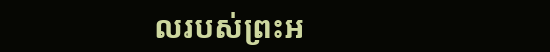លរបស់ព្រះអ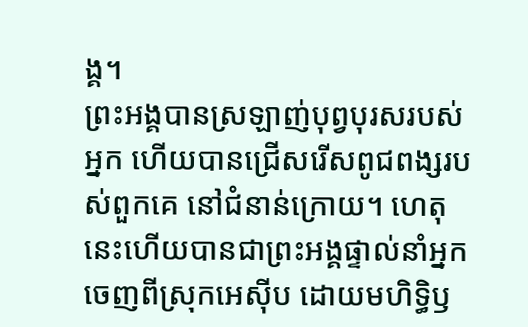ង្គ។
ព្រះអង្គបានស្រឡាញ់បុព្វបុរសរបស់អ្នក ហើយបានជ្រើសរើសពូជពង្សរបស់ពួកគេ នៅជំនាន់ក្រោយ។ ហេតុនេះហើយបានជាព្រះអង្គផ្ទាល់នាំអ្នកចេញពីស្រុកអេស៊ីប ដោយមហិទ្ធិឫ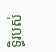ទ្ធិរបស់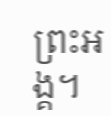ព្រះអង្គ។